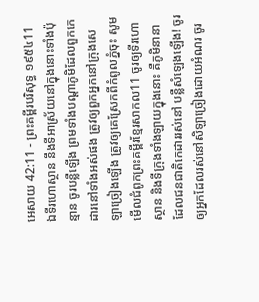អេសាយ 42:11 - ព្រះគម្ពីរបរិសុទ្ធ ១៩៥៤11 ឯទីរហោស្ថាន នឹងទីអាស្រ័យនៅក្នុងនោះទាំងប៉ុន្មាន ចូរបន្លឺឡើង ព្រមទាំងបណ្តាភូមិដែលពួកកេដារនៅទាំងអស់ផង ត្រូវឲ្យពួកអ្នកនៅក្រុងសេឡាច្រៀងឡើង ត្រូវឲ្យគេស្រែកពីកំពូលភ្នំចុះ សូមមើលជំពូកព្រះគម្ពីរខ្មែរសាកល11 ចូរឲ្យទីរហោស្ថាន និងទីក្រុងទាំងឡាយក្នុងនោះ គឺភូមិនានាដែលជនជាតិកេដាររស់នៅ បន្លឺសំឡេងឡើង! ចូរឲ្យអ្នកដែលរស់នៅសិឡាច្រៀងដោយអំណរ ចូរ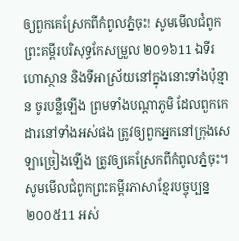ឲ្យពួកគេស្រែកពីកំពូលភ្នំចុះ! សូមមើលជំពូកព្រះគម្ពីរបរិសុទ្ធកែសម្រួល ២០១៦11 ឯទីរហោស្ថាន និងទីអាស្រ័យនៅក្នុងនោះទាំងប៉ុន្មាន ចូរបន្លឺឡើង ព្រមទាំងបណ្ដាភូមិ ដែលពួកកេដារនៅទាំងអស់ផង ត្រូវឲ្យពួកអ្នកនៅក្រុងសេឡាច្រៀងឡើង ត្រូវឲ្យគេស្រែកពីកំពូលភ្នំចុះ។ សូមមើលជំពូកព្រះគម្ពីរភាសាខ្មែរបច្ចុប្បន្ន ២០០៥11 អស់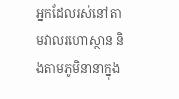អ្នកដែលរស់នៅតាមវាលរហោស្ថាន និងតាមភូមិនានាក្នុង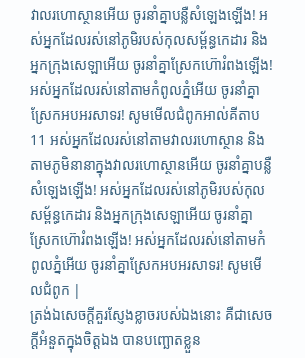វាលរហោស្ថានអើយ ចូរនាំគ្នាបន្លឺសំឡេងឡើង! អស់អ្នកដែលរស់នៅភូមិរបស់កុលសម្ព័ន្ធកេដារ និងអ្នកក្រុងសេឡាអើយ ចូរនាំគ្នាស្រែកហ៊ោរំពងឡើង! អស់អ្នកដែលរស់នៅតាមកំពូលភ្នំអើយ ចូរនាំគ្នាស្រែកអបអរសាទរ! សូមមើលជំពូកអាល់គីតាប11 អស់អ្នកដែលរស់នៅតាមវាលរហោស្ថាន និងតាមភូមិនានាក្នុងវាលរហោស្ថានអើយ ចូរនាំគ្នាបន្លឺសំឡេងឡើង! អស់អ្នកដែលរស់នៅភូមិរបស់កុលសម្ព័ន្ធកេដារ និងអ្នកក្រុងសេឡាអើយ ចូរនាំគ្នាស្រែកហ៊ោរំពងឡើង! អស់អ្នកដែលរស់នៅតាមកំពូលភ្នំអើយ ចូរនាំគ្នាស្រែកអបអរសាទរ! សូមមើលជំពូក |
ត្រង់ឯសេចក្ដីគួរស្ញែងខ្លាចរបស់ឯងនោះ គឺជាសេចក្ដីអំនួតក្នុងចិត្តឯង បានបញ្ឆោតខ្លួន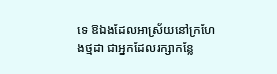ទេ ឱឯងដែលអាស្រ័យនៅក្រហែងថ្មដា ជាអ្នកដែលរក្សាកន្លែ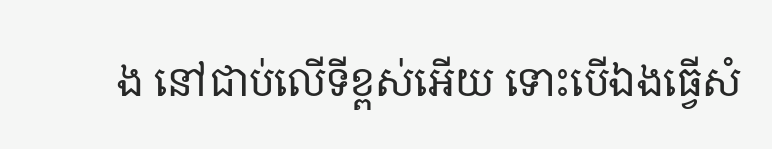ង នៅជាប់លើទីខ្ពស់អើយ ទោះបើឯងធ្វើសំ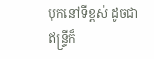បុកនៅទីខ្ពស់ ដូចជាឥន្ទ្រីក៏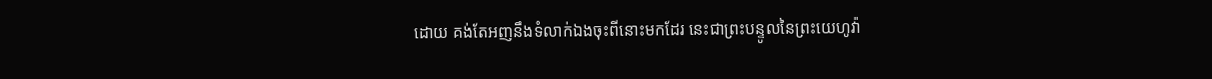ដោយ គង់តែអញនឹងទំលាក់ឯងចុះពីនោះមកដែរ នេះជាព្រះបន្ទូលនៃព្រះយេហូវ៉ា